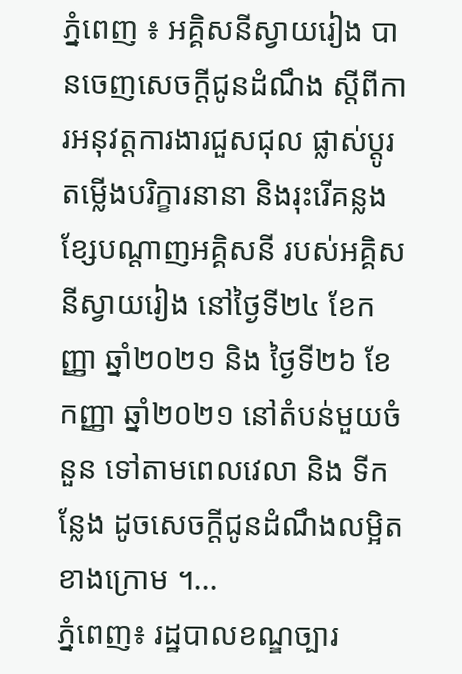ភ្នំពេញ ៖ អគ្គិសនីស្វាយរៀង បានចេញសេចក្តីជូនដំណឹង ស្តីពីការអនុវត្តការងារជួសជុល ផ្លាស់ប្តូរ តម្លើងបរិក្ខារនានា និងរុះរើគន្លងខ្សែបណ្តាញអគ្គិសនី របស់អគ្គិសនីស្វាយរៀង នៅថ្ងៃទី២៤ ខែកញ្ញា ឆ្នាំ២០២១ និង ថ្ងៃទី២៦ ខែកញ្ញា ឆ្នាំ២០២១ នៅតំបន់មួយចំនួន ទៅតាមពេលវេលា និង ទីកន្លែង ដូចសេចក្តីជូនដំណឹងលម្អិតខាងក្រោម ។...
ភ្នំពេញ៖ រដ្ឋបាលខណ្ឌច្បារ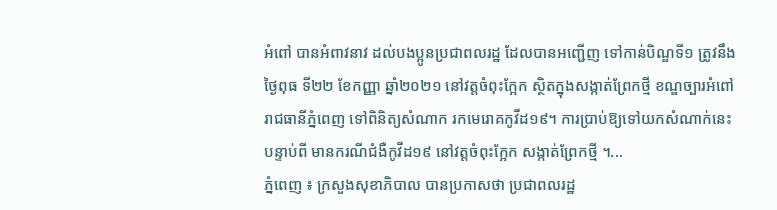អំពៅ បានអំពាវនាវ ដល់បងប្អូនប្រជាពលរដ្ឋ ដែលបានអញ្ជើញ ទៅកាន់បិណ្ឌទី១ ត្រូវនឹងថ្ងៃពុធ ទី២២ ខែកញ្ញា ឆ្នាំ២០២១ នៅវត្តចំពុះក្អែក ស្ថិតក្នុងសង្កាត់ព្រែកថ្មី ខណ្ឌច្បារអំពៅ រាជធានីភ្នំពេញ ទៅពិនិត្យសំណាក រកមេរោគកូវីដ១៩។ ការប្រាប់ឱ្យទៅយកសំណាក់នេះ បន្ទាប់ពី មានករណីជំងឺកូវីដ១៩ នៅវត្តចំពុះក្អែក សង្កាត់ព្រែកថ្មី ។...
ភ្នំពេញ ៖ ក្រសួងសុខាភិបាល បានប្រកាសថា ប្រជាពលរដ្ឋ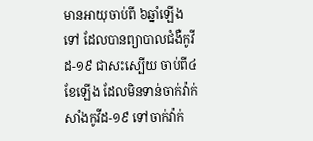មានអាយុចាប់ពី ៦ឆ្នាំឡើងទៅ ដែលបានព្យាបាលជំងឺកូវីដ-១៩ ជាសះស្បើយ ចាប់ពី៤ខែឡើង ដែលមិនទាន់ចាក់វ៉ាក់សាំងកូវីដ-១៩ ទៅចាក់វ៉ាក់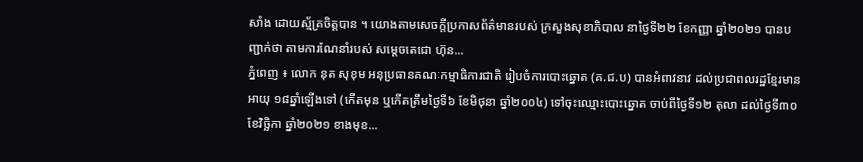សាំង ដោយស្ម័គ្រចិត្តបាន ។ យោងតាមសេចក្ដីប្រកាសព័ត៌មានរបស់ ក្រសួងសុខាភិបាល នាថ្ងៃទី២២ ខែកញ្ញា ឆ្នាំ២០២១ បានបញ្ជាក់ថា តាមការណែនាំរបស់ សម្ដេចតេជោ ហ៊ុន...
ភ្នំពេញ ៖ លោក នុត សុខុម អនុប្រធានគណៈកម្មាធិការជាតិ រៀបចំការបោះឆ្នោត (គ.ជ.ប) បានអំពាវនាវ ដល់ប្រជាពលរដ្ឋខ្មែរមានអាយុ ១៨ឆ្នាំឡើងទៅ (កើតមុន ឬកើតត្រឹមថ្ងៃទី៦ ខែមិថុនា ឆ្នាំ២០០៤) ទៅចុះឈ្មោះបោះឆ្នោត ចាប់ពីថ្ងៃទី១២ តុលា ដល់ថ្ងៃទី៣០ ខែវិច្ឆិកា ឆ្នាំ២០២១ ខាងមុខ...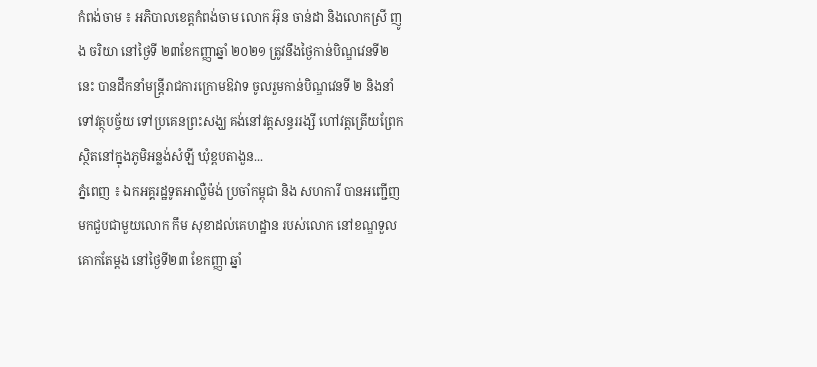កំពង់ចាម ៖ អភិបាលខេត្តកំពង់ចាម លោក អ៊ុន ចាន់ដា និងលោកស្រី ញូង ចរិយា នៅថ្ងៃទី ២៣ខែកញ្ញាឆ្នាំ ២០២១ ត្រូវនឹងថ្ងៃកាន់បិណ្ឌវេនទី២នេះ បានដឹកនាំមន្ត្រីរាជការក្រោមឱវាទ ចូលរួមកាន់បិណ្ឌវេនទី ២ និងនាំទៅវត្ថុបច្ច័យ ទៅប្រគេនព្រះសង្ឃ គង់នៅវត្តសន្ធររង្សី ហៅវត្តត្រើយព្រែក ស្ថិតនៅក្នុងភូមិអន្លង់សំឡី ឃុំខ្ពបតាងួន...
ភ្នំពេញ ៖ ឯកអគ្គរដ្ឋទូតអាល្លឺម៉ង់ ប្រចាំកម្ពុជា និង សហការី បានអញ្ជើញមកជួបជាមួយលោក កឹម សុខាដល់គេហដ្ឋាន របស់លោក នៅខណ្ឌទួលគោកតែម្តង នៅថ្ងៃទី២៣ ខែកញ្ញា ឆ្នាំ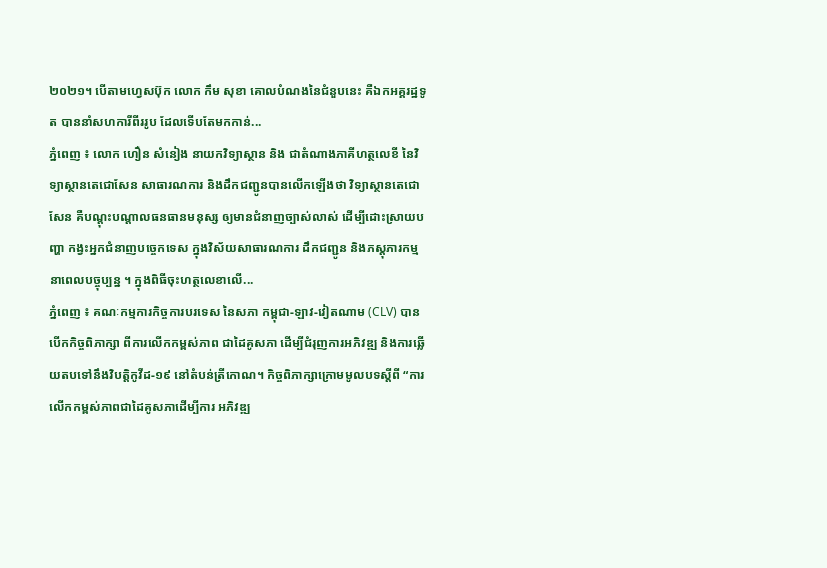២០២១។ បើតាមហ្វេសប៊ុក លោក កឹម សុខា គោលបំណងនៃជំនួបនេះ គឺឯកអគ្គរដ្ឋទូត បាននាំសហការីពីររូប ដែលទើបតែមកកាន់...
ភ្នំពេញ ៖ លោក ហឿន សំនៀង នាយកវិទ្យាស្ថាន និង ជាតំណាងភាគីហត្ថលេខី នៃវិទ្យាស្ថានតេជោសែន សាធារណការ និងដឹកជញ្ជូនបានលើកឡើងថា វិទ្យាស្ថានតេជោសែន គឺបណ្តុះបណ្តាលធនធានមនុស្ស ឲ្យមានជំនាញច្បាស់លាស់ ដើម្បីដោះស្រាយបញ្ហា កង្វះអ្នកជំនាញបច្ចេកទេស ក្នុងវិស័យសាធារណការ ដឹកជញ្ជូន និងភស្ដុភារកម្ម នាពេលបច្ចុប្បន្ន ។ ក្នុងពិធីចុះហត្ថលេខាលើ...
ភ្នំពេញ ៖ គណៈកម្មការកិច្ចការបរទេស នៃសភា កម្ពុជា-ឡាវ-វៀតណាម (CLV) បានបើកកិច្ចពិភាក្សា ពីការលើកកម្ពស់ភាព ជាដៃគូសភា ដើម្បីជំរុញការអភិវឌ្ឍ និងការឆ្លើយតបទៅនឹងវិបត្តិកូវីដ-១៩ នៅតំបន់ត្រីកោណ។ កិច្ចពិភាក្សាក្រោមមូលបទស្តីពី “ការលើកកម្ពស់ភាពជាដៃគូសភាដើម្បីការ អភិវឌ្ឍ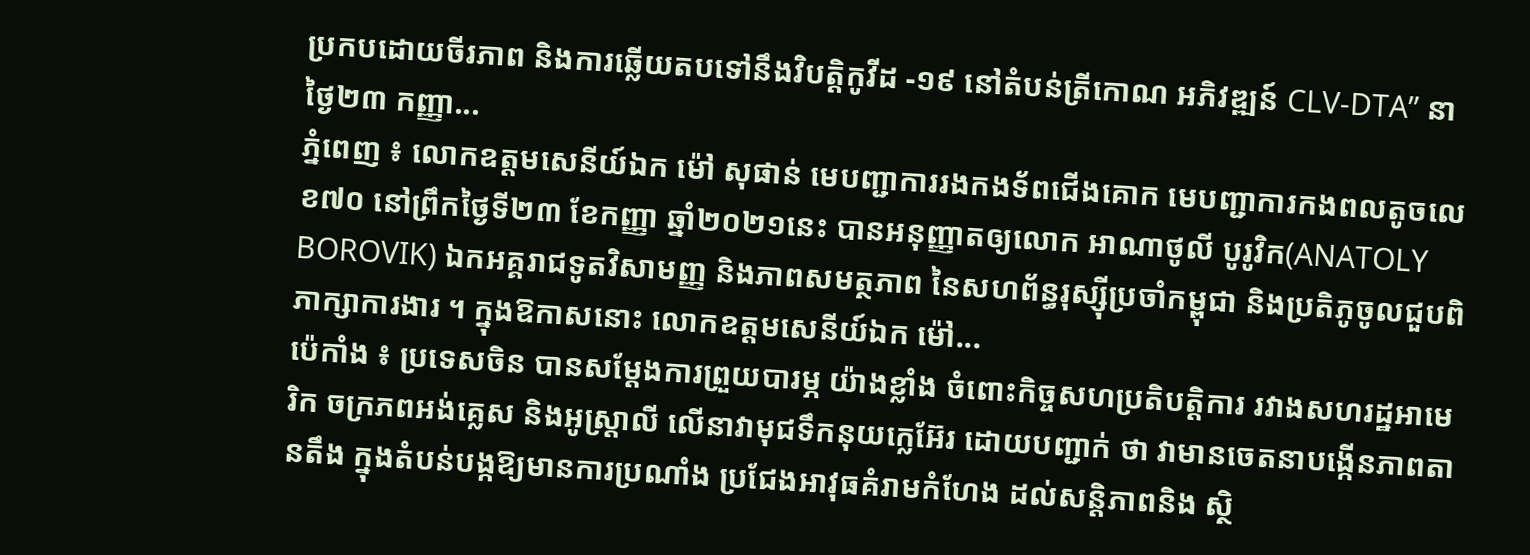ប្រកបដោយចីរភាព និងការឆ្លើយតបទៅនឹងវិបត្តិកូវីដ -១៩ នៅតំបន់ត្រីកោណ អភិវឌ្ឍន៍ CLV-DTA” នាថ្ងៃ២៣ កញ្ញា...
ភ្នំពេញ ៖ លោកឧត្តមសេនីយ៍ឯក ម៉ៅ សុផាន់ មេបញ្ជាការរងកងទ័ពជើងគោក មេបញ្ជាការកងពលតូចលេខ៧០ នៅព្រឹកថ្ងៃទី២៣ ខែកញ្ញា ឆ្នាំ២០២១នេះ បានអនុញ្ញាតឲ្យលោក អាណាថូលី បូរូវិក(ANATOLY BOROVIK) ឯកអគ្គរាជទូតវិសាមញ្ញ និងភាពសមត្ថភាព នៃសហព័ន្ធរុស្ស៊ីប្រចាំកម្ពុជា និងប្រតិភូចូលជួបពិភាក្សាការងារ ។ ក្នុងឱកាសនោះ លោកឧត្តមសេនីយ៍ឯក ម៉ៅ...
ប៉េកាំង ៖ ប្រទេសចិន បានសម្តែងការព្រួយបារម្ភ យ៉ាងខ្លាំង ចំពោះកិច្ចសហប្រតិបត្តិការ រវាងសហរដ្ឋអាមេរិក ចក្រភពអង់គ្លេស និងអូស្ត្រាលី លើនាវាមុជទឹកនុយក្លេអ៊ែរ ដោយបញ្ជាក់ ថា វាមានចេតនាបង្កើនភាពតានតឹង ក្នុងតំបន់បង្កឱ្យមានការប្រណាំង ប្រជែងអាវុធគំរាមកំហែង ដល់សន្តិភាពនិង ស្ថិ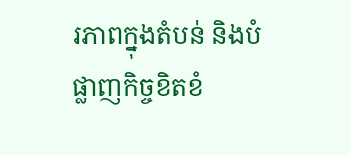រភាពក្នុងតំបន់ និងបំផ្លាញកិច្ចខិតខំ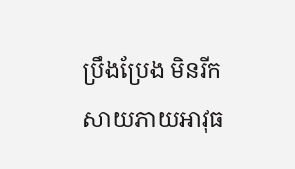ប្រឹងប្រែង មិនរីកសាយភាយអាវុធ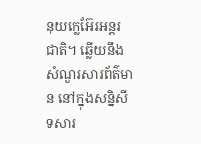នុយក្លេអ៊ែរអន្តរជាតិ។ ឆ្លើយនឹងសំណួរសារព័ត៌មាន នៅក្នុងសន្និសីទសារ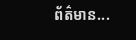ព័ត៌មាន...